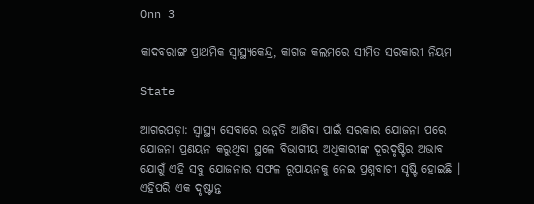Onn 3

କାଦବରାଙ୍ଗ ପ୍ରାଥମିକ ସ୍ୱାସ୍ଥ୍ୟକେନ୍ଦ୍ର, କାଗଜ କଲମରେ ସୀମିତ ସରକାରୀ ନିୟମ

State

ଆଗରପଡ଼ା: ସ୍ୱାସ୍ଥ୍ୟ ସେବାରେ ଉନ୍ନତି ଆଣିବା ପାଇଁ ସରକାର ଯୋଜନା ପରେ ଯୋଜନା ପ୍ରଣୟନ କରୁଥିବା ସ୍ଥଳେ ବିଭାଗୀୟ ଅଧିକାରୀଙ୍କ ଦୂରଦୃଷ୍ଟିର ଅଭାବ ଯୋଗୁଁ ଏହି ସବୁ ଯୋଜନାର ସଫଳ ରୂପାୟନକୁ ନେଇ ପ୍ରଶ୍ନବାଚୀ ସୃଷ୍ଟି ହୋଇଛି । ଏହିପରି ଏକ ଦୃଷ୍ଟାନ୍ତ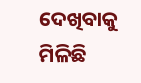ଦେଖିବାକୁ ମିଳିଛି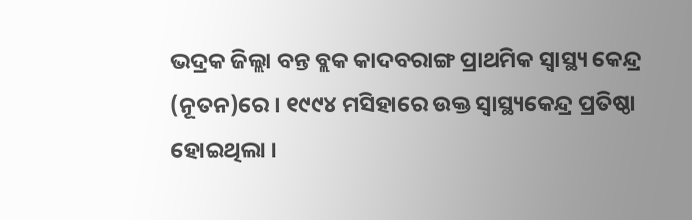ଭଦ୍ରକ ଜିଲ୍ଲା ବନ୍ତ ବ୍ଲକ କାଦବରାଙ୍ଗ ପ୍ରାଥମିକ ସ୍ୱାସ୍ଥ୍ୟ କେନ୍ଦ୍ର (ନୂତନ)ରେ । ୧୯୯୪ ମସିହାରେ ଉକ୍ତ ସ୍ୱାସ୍ଥ୍ୟକେନ୍ଦ୍ର ପ୍ରତିଷ୍ଠା ହୋଇଥିଲା ।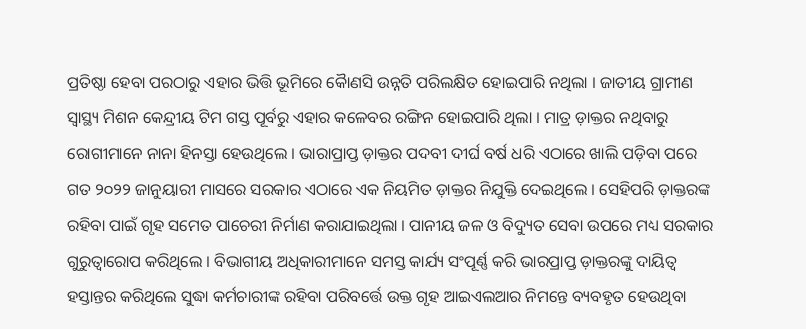ପ୍ରତିଷ୍ଠା ହେବା ପରଠାରୁ ଏହାର ଭିତ୍ତି ଭୂମିରେ କୈାଣସି ଉନ୍ନତି ପରିଲକ୍ଷିତ ହୋଇପାରି ନଥିଲା । ଜାତୀୟ ଗ୍ରାମୀଣ ସ୍ୱାସ୍ଥ୍ୟ ମିଶନ କେନ୍ଦ୍ରୀୟ ଟିମ ଗସ୍ତ ପୂର୍ବରୁ ଏହାର କଳେବର ରଙ୍ଗିନ ହୋଇପାରି ଥିଲା । ମାତ୍ର ଡ଼ାକ୍ତର ନଥିବାରୁ ରୋଗୀମାନେ ନାନା ହିନସ୍ତା ହେଉଥିଲେ । ଭାରାପ୍ରାପ୍ତ ଡ଼ାକ୍ତର ପଦବୀ ଦୀର୍ଘ ବର୍ଷ ଧରି ଏଠାରେ ଖାଲି ପଡ଼ିବା ପରେ ଗତ ୨୦୨୨ ଜାନୁୟାରୀ ମାସରେ ସରକାର ଏଠାରେ ଏକ ନିୟମିତ ଡ଼ାକ୍ତର ନିଯୁକ୍ତି ଦେଇଥିଲେ । ସେହିପରି ଡ଼ାକ୍ତରଙ୍କ ରହିବା ପାଇଁ ଗୃହ ସମେତ ପାଚେରୀ ନିର୍ମାଣ କରାଯାଇଥିଲା । ପାନୀୟ ଜଳ ଓ ବିଦ୍ୟୁତ ସେବା ଉପରେ ମଧ୍ୟ ସରକାର ଗୁରୁତ୍ୱାରୋପ କରିଥିଲେ । ବିଭାଗୀୟ ଅଧିକାରୀମାନେ ସମସ୍ତ କାର୍ଯ୍ୟ ସଂପୂର୍ଣ୍ଣ କରି ଭାରପ୍ରାପ୍ତ ଡ଼ାକ୍ତରଙ୍କୁ ଦାୟିତ୍ୱ ହସ୍ତାନ୍ତର କରିଥିଲେ ସୁଦ୍ଧା କର୍ମଚାରୀଙ୍କ ରହିବା ପରିବର୍ତ୍ତେ ଉକ୍ତ ଗୃହ ଆଇଏଲଆର ନିମନ୍ତେ ବ୍ୟବହୃତ ହେଉଥିବା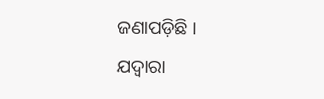ଜଣାପଡ଼ିଛି । ଯଦ୍ୱାରା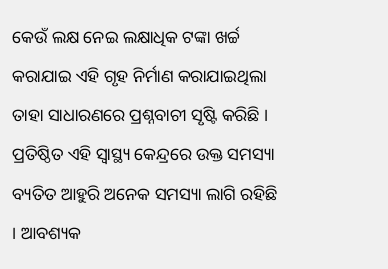କେଉଁ ଲକ୍ଷ ନେଇ ଲକ୍ଷାଧିକ ଟଙ୍କା ଖର୍ଚ୍ଚ କରାଯାଇ ଏହି ଗୃହ ନିର୍ମାଣ କରାଯାଇଥିଲା ତାହା ସାଧାରଣରେ ପ୍ରଶ୍ନବାଚୀ ସୃଷ୍ଟି କରିଛି । ପ୍ରତିଷ୍ଠିତ ଏହି ସ୍ୱାସ୍ଥ୍ୟ କେନ୍ଦ୍ରରେ ଉକ୍ତ ସମସ୍ୟା ବ୍ୟତିତ ଆହୁରି ଅନେକ ସମସ୍ୟା ଲାଗି ରହିଛି । ଆବଶ୍ୟକ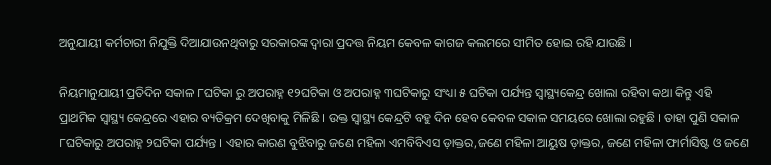ଅନୁଯାୟୀ କର୍ମଚାରୀ ନିଯୁକ୍ତି ଦିଆଯାଉନଥିବାରୁ ସରକାରଙ୍କ ଦ୍ୱାରା ପ୍ରଦତ୍ତ ନିୟମ କେବଳ କାଗଜ କଲମରେ ସୀମିତ ହୋଇ ରହି ଯାଉଛି ।

ନିୟମାନୁଯାୟୀ ପ୍ରତିଦିନ ସକାଳ ୮ଘଟିକା ରୁ ଅପରାହ୍ନ ୧୨ଘଟିକା ଓ ଅପରାହ୍ନ ୩ଘଟିକାରୁ ସଂଧ୍ୟା ୫ ଘଟିକା ପର୍ଯ୍ୟନ୍ତ ସ୍ୱାସ୍ଥ୍ୟକେନ୍ଦ୍ର ଖୋଲା ରହିବା କଥା କିନ୍ତୁ ଏହି ପ୍ରାଥମିକ ସ୍ୱାସ୍ଥ୍ୟ କେନ୍ଦ୍ରରେ ଏହାର ବ୍ୟତିକ୍ରମ ଦେଖିବାକୁ ମିଳିଛି । ଉକ୍ତ ସ୍ୱାସ୍ଥ୍ୟ କେନ୍ଦ୍ରଟି ବହୁ ଦିନ ହେବ କେବଳ ସକାଳ ସମୟରେ ଖୋଲା ରହୁଛି । ତାହା ପୁଣି ସକାଳ ୮ଘଟିକାରୁ ଅପରାହ୍ନ ୨ଘଟିକା ପର୍ଯ୍ୟନ୍ତ । ଏହାର କାରଣ ବୁଝିବାରୁ ଜଣେ ମହିଳା ଏମବିବିଏସ ଡ଼ାକ୍ତର,ଜଣେ ମହିଳା ଆୟୁଷ ଡ଼ାକ୍ତର, ଜଣେ ମହିଳା ଫାର୍ମାସିଷ୍ଟ ଓ ଜଣେ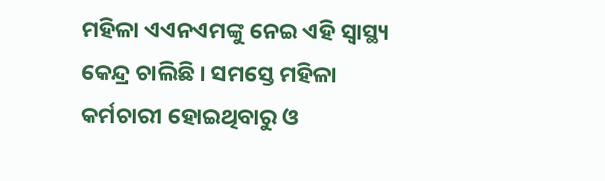ମହିଳା ଏଏନଏମଙ୍କୁ ନେଇ ଏହି ସ୍ୱାସ୍ଥ୍ୟ କେନ୍ଦ୍ର ଚାଲିଛି । ସମସ୍ତେ ମହିଳା କର୍ମଚାରୀ ହୋଇଥିବାରୁ ଓ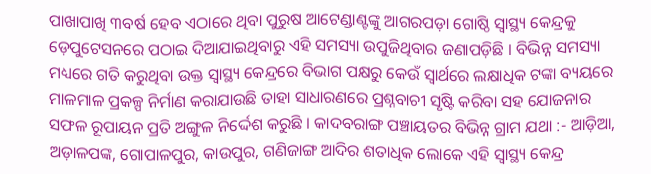ପାଖାପାଖି ୩ବର୍ଷ ହେବ ଏଠାରେ ଥିବା ପୁରୁଷ ଆଟେଣ୍ଡାଣ୍ଟଙ୍କୁ ଆଗରପଡ଼ା ଗୋଷ୍ଠି ସ୍ୱାସ୍ଥ୍ୟ କେନ୍ଦ୍ରକୁ ଡ଼େପୁଟେସନରେ ପଠାଇ ଦିଆଯାଇଥିବାରୁ ଏହି ସମସ୍ୟା ଉପୁଜିଥିବାର ଜଣାପଡ଼ିଛି । ବିଭିନ୍ନ ସମସ୍ୟା ମଧ୍ୟରେ ଗତି କରୁଥିବା ଉକ୍ତ ସ୍ୱାସ୍ଥ୍ୟ କେନ୍ଦ୍ରରେ ବିଭାଗ ପକ୍ଷରୁ କେଉଁ ସ୍ୱାର୍ଥରେ ଲକ୍ଷାଧିକ ଟଙ୍କା ବ୍ୟୟରେ ମାଳମାଳ ପ୍ରକଳ୍ପ ନିର୍ମାଣ କରାଯାଉଛି ତାହା ସାଧାରଣରେ ପ୍ରଶ୍ନବାଚୀ ସୃଷ୍ଟି କରିବା ସହ ଯୋଜନାର ସଫଳ ରୂପାୟନ ପ୍ରତି ଅଙ୍ଗୁଳ ନିର୍ଦ୍ଦେଶ କରୁଛି । କାଦବରାଙ୍ଗ ପଞ୍ଚାୟତର ବିଭିନ୍ନ ଗ୍ରାମ ଯଥା :- ଆଡ଼ିଆ, ଅଡ଼ାଳପଙ୍କ, ଗୋପାଳପୁର, କାଉପୁର, ଗଣିଜାଙ୍ଗ ଆଦିର ଶତାଧିକ ଲୋକେ ଏହି ସ୍ୱାସ୍ଥ୍ୟ କେନ୍ଦ୍ର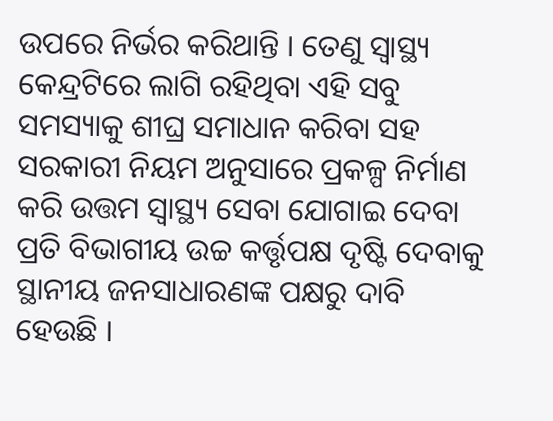ଉପରେ ନିର୍ଭର କରିଥାନ୍ତି । ତେଣୁ ସ୍ୱାସ୍ଥ୍ୟ କେନ୍ଦ୍ରଟିରେ ଲାଗି ରହିଥିବା ଏହି ସବୁ ସମସ୍ୟାକୁ ଶୀଘ୍ର ସମାଧାନ କରିବା ସହ ସରକାରୀ ନିୟମ ଅନୁସାରେ ପ୍ରକଳ୍ପ ନିର୍ମାଣ କରି ଉତ୍ତମ ସ୍ୱାସ୍ଥ୍ୟ ସେବା ଯୋଗାଇ ଦେବା ପ୍ରତି ବିଭାଗୀୟ ଉଚ୍ଚ କର୍ତ୍ତୃପକ୍ଷ ଦୃଷ୍ଟି ଦେବାକୁ ସ୍ଥାନୀୟ ଜନସାଧାରଣଙ୍କ ପକ୍ଷରୁ ଦାବି ହେଉଛି ।